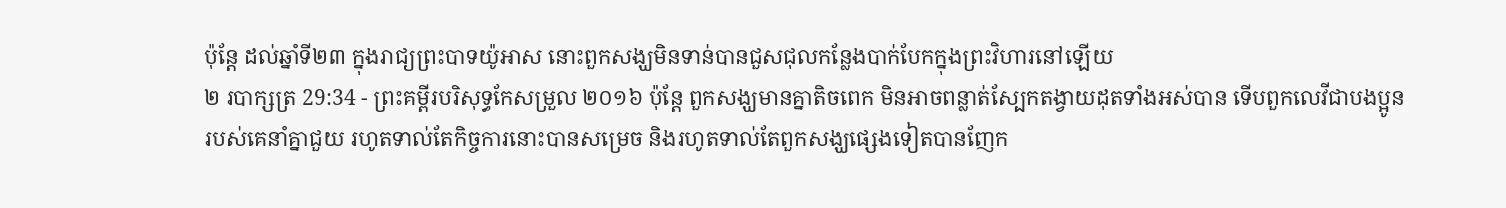ប៉ុន្តែ ដល់ឆ្នាំទី២៣ ក្នុងរាជ្យព្រះបាទយ៉ូអាស នោះពួកសង្ឃមិនទាន់បានជួសជុលកន្លែងបាក់បែកក្នុងព្រះវិហារនៅឡើយ
២ របាក្សត្រ 29:34 - ព្រះគម្ពីរបរិសុទ្ធកែសម្រួល ២០១៦ ប៉ុន្តែ ពួកសង្ឃមានគ្នាតិចពេក មិនអាចពន្លាត់ស្បែកតង្វាយដុតទាំងអស់បាន ទើបពួកលេវីជាបងប្អូនរបស់គេនាំគ្នាជួយ រហូតទាល់តែកិច្ចការនោះបានសម្រេច និងរហូតទាល់តែពួកសង្ឃផ្សេងទៀតបានញែក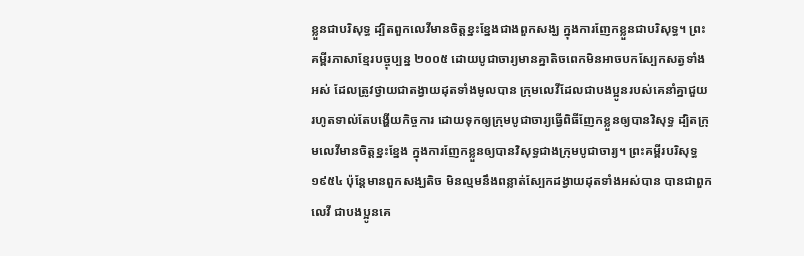ខ្លួនជាបរិសុទ្ធ ដ្បិតពួកលេវីមានចិត្តខ្នះខ្នែងជាងពួកសង្ឃ ក្នុងការញែកខ្លួនជាបរិសុទ្ធ។ ព្រះគម្ពីរភាសាខ្មែរបច្ចុប្បន្ន ២០០៥ ដោយបូជាចារ្យមានគ្នាតិចពេកមិនអាចបកស្បែកសត្វទាំងអស់ ដែលត្រូវថ្វាយជាតង្វាយដុតទាំងមូលបាន ក្រុមលេវីដែលជាបងប្អូនរបស់គេនាំគ្នាជួយ រហូតទាល់តែបង្ហើយកិច្ចការ ដោយទុកឲ្យក្រុមបូជាចារ្យធ្វើពិធីញែកខ្លួនឲ្យបានវិសុទ្ធ ដ្បិតក្រុមលេវីមានចិត្តខ្នះខ្នែង ក្នុងការញែកខ្លួនឲ្យបានវិសុទ្ធជាងក្រុមបូជាចារ្យ។ ព្រះគម្ពីរបរិសុទ្ធ ១៩៥៤ ប៉ុន្តែមានពួកសង្ឃតិច មិនល្មមនឹងពន្លាត់ស្បែកដង្វាយដុតទាំងអស់បាន បានជាពួកលេវី ជាបងប្អូនគេ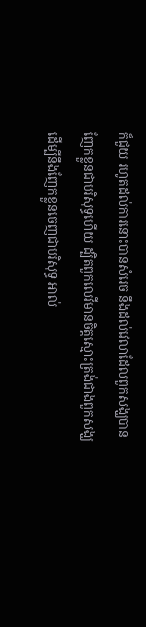ក៏ជួយ រហូតដល់ការនោះបានសំរេច នឹងដល់វេលាដែលពួកសង្ឃបានញែកខ្លួនជាបរិសុទ្ធហើយ ដ្បិតពួកលេវីមានចិត្តស្មោះត្រង់ជាងពួកសង្ឃ ដើម្បីនឹងញែកខ្លួនចេញជាបរិសុទ្ធ អាល់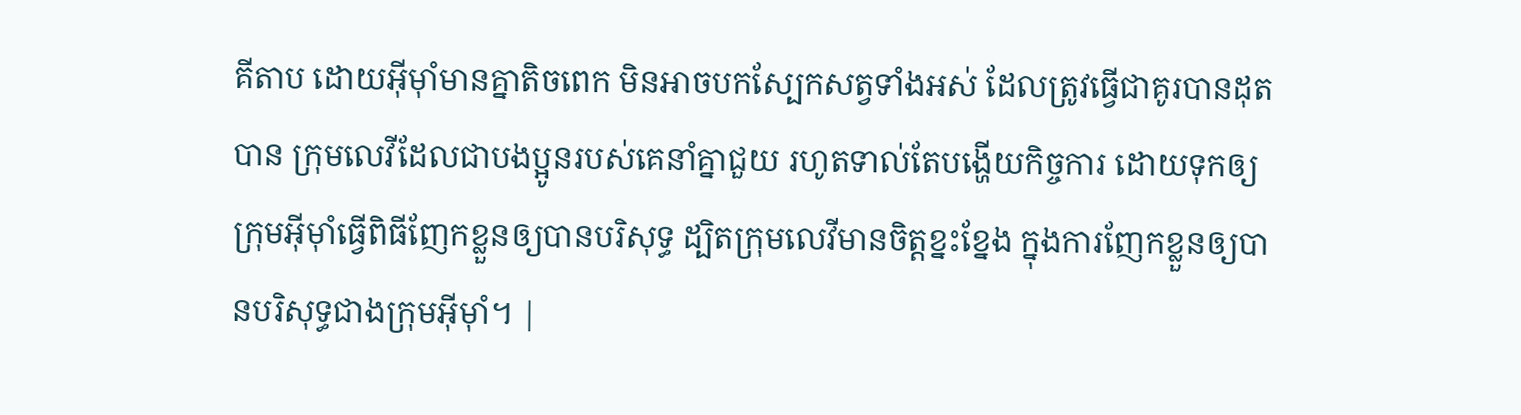គីតាប ដោយអ៊ីមុាំមានគ្នាតិចពេក មិនអាចបកស្បែកសត្វទាំងអស់ ដែលត្រូវធ្វើជាគូរបានដុតបាន ក្រុមលេវីដែលជាបងប្អូនរបស់គេនាំគ្នាជួយ រហូតទាល់តែបង្ហើយកិច្ចការ ដោយទុកឲ្យក្រុមអ៊ីមុាំធ្វើពិធីញែកខ្លួនឲ្យបានបរិសុទ្ធ ដ្បិតក្រុមលេវីមានចិត្តខ្នះខ្នែង ក្នុងការញែកខ្លួនឲ្យបានបរិសុទ្ធជាងក្រុមអ៊ីមុាំ។ |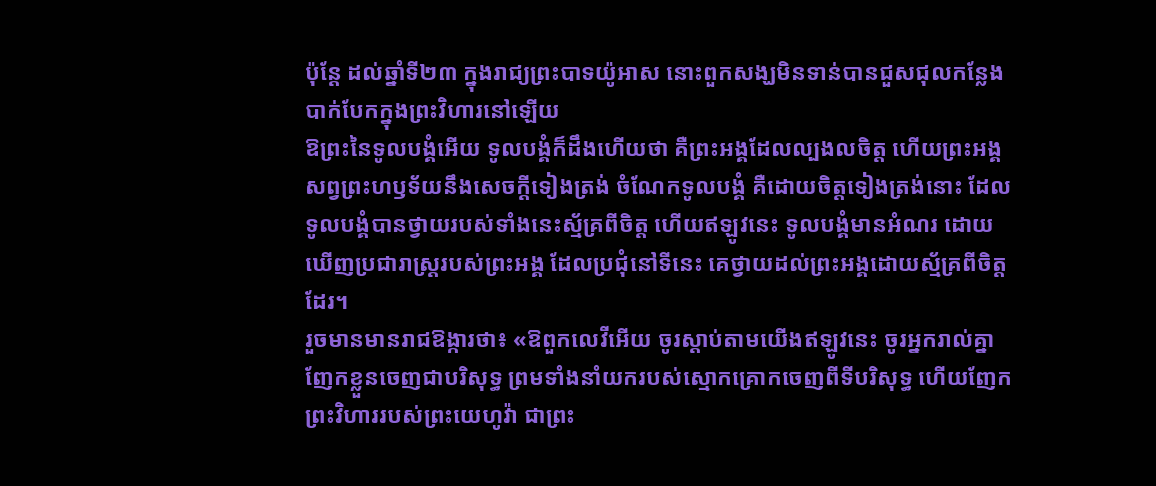ប៉ុន្តែ ដល់ឆ្នាំទី២៣ ក្នុងរាជ្យព្រះបាទយ៉ូអាស នោះពួកសង្ឃមិនទាន់បានជួសជុលកន្លែងបាក់បែកក្នុងព្រះវិហារនៅឡើយ
ឱព្រះនៃទូលបង្គំអើយ ទូលបង្គំក៏ដឹងហើយថា គឺព្រះអង្គដែលល្បងលចិត្ត ហើយព្រះអង្គសព្វព្រះហឫទ័យនឹងសេចក្ដីទៀងត្រង់ ចំណែកទូលបង្គំ គឺដោយចិត្តទៀងត្រង់នោះ ដែលទូលបង្គំបានថ្វាយរបស់ទាំងនេះស្ម័គ្រពីចិត្ត ហើយឥឡូវនេះ ទូលបង្គំមានអំណរ ដោយឃើញប្រជារាស្ត្ររបស់ព្រះអង្គ ដែលប្រជុំនៅទីនេះ គេថ្វាយដល់ព្រះអង្គដោយស្ម័គ្រពីចិត្តដែរ។
រួចមានមានរាជឱង្ការថា៖ «ឱពួកលេវីអើយ ចូរស្តាប់តាមយើងឥឡូវនេះ ចូរអ្នករាល់គ្នាញែកខ្លួនចេញជាបរិសុទ្ធ ព្រមទាំងនាំយករបស់ស្មោកគ្រោកចេញពីទីបរិសុទ្ធ ហើយញែកព្រះវិហាររបស់ព្រះយេហូវ៉ា ជាព្រះ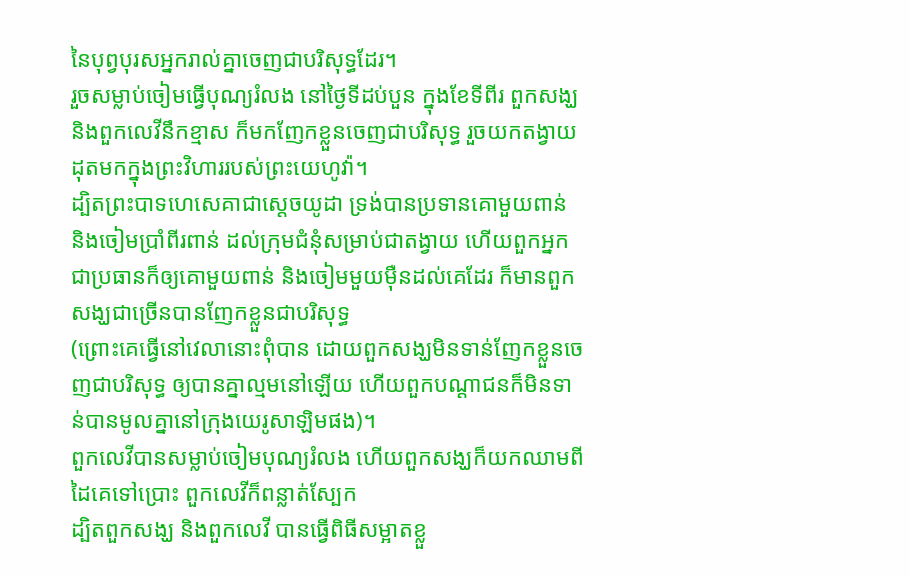នៃបុព្វបុរសអ្នករាល់គ្នាចេញជាបរិសុទ្ធដែរ។
រួចសម្លាប់ចៀមធ្វើបុណ្យរំលង នៅថ្ងៃទីដប់បួន ក្នុងខែទីពីរ ពួកសង្ឃ និងពួកលេវីនឹកខ្មាស ក៏មកញែកខ្លួនចេញជាបរិសុទ្ធ រួចយកតង្វាយដុតមកក្នុងព្រះវិហាររបស់ព្រះយេហូវ៉ា។
ដ្បិតព្រះបាទហេសេគាជាស្តេចយូដា ទ្រង់បានប្រទានគោមួយពាន់ និងចៀមប្រាំពីរពាន់ ដល់ក្រុមជំនុំសម្រាប់ជាតង្វាយ ហើយពួកអ្នកជាប្រធានក៏ឲ្យគោមួយពាន់ និងចៀមមួយម៉ឺនដល់គេដែរ ក៏មានពួកសង្ឃជាច្រើនបានញែកខ្លួនជាបរិសុទ្ធ
(ព្រោះគេធ្វើនៅវេលានោះពុំបាន ដោយពួកសង្ឃមិនទាន់ញែកខ្លួនចេញជាបរិសុទ្ធ ឲ្យបានគ្នាល្មមនៅឡើយ ហើយពួកបណ្ដាជនក៏មិនទាន់បានមូលគ្នានៅក្រុងយេរូសាឡិមផង)។
ពួកលេវីបានសម្លាប់ចៀមបុណ្យរំលង ហើយពួកសង្ឃក៏យកឈាមពីដៃគេទៅប្រោះ ពួកលេវីក៏ពន្លាត់ស្បែក
ដ្បិតពួកសង្ឃ និងពួកលេវី បានធ្វើពិធីសម្អាតខ្លួ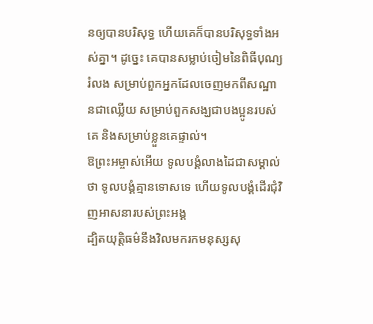នឲ្យបានបរិសុទ្ធ ហើយគេក៏បានបរិសុទ្ធទាំងអស់គ្នា។ ដូច្នេះ គេបានសម្លាប់ចៀមនៃពិធីបុណ្យរំលង សម្រាប់ពួកអ្នកដែលចេញមកពីសណ្ឋានជាឈ្លើយ សម្រាប់ពួកសង្ឃជាបងប្អូនរបស់គេ និងសម្រាប់ខ្លួនគេផ្ទាល់។
ឱព្រះអម្ចាស់អើយ ទូលបង្គំលាងដៃជាសម្គាល់ថា ទូលបង្គំគ្មានទោសទេ ហើយទូលបង្គំដើរជុំវិញអាសនារបស់ព្រះអង្គ
ដ្បិតយុត្តិធម៌នឹងវិលមករកមនុស្សសុ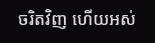ចរិតវិញ ហើយអស់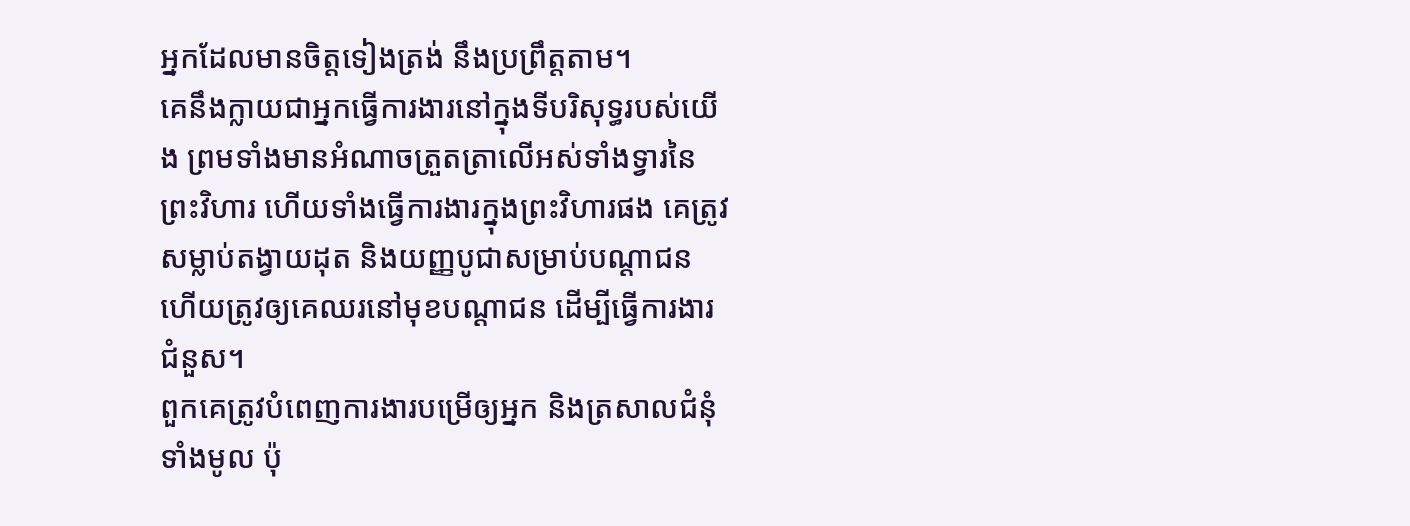អ្នកដែលមានចិត្តទៀងត្រង់ នឹងប្រព្រឹត្តតាម។
គេនឹងក្លាយជាអ្នកធ្វើការងារនៅក្នុងទីបរិសុទ្ធរបស់យើង ព្រមទាំងមានអំណាចត្រួតត្រាលើអស់ទាំងទ្វារនៃព្រះវិហារ ហើយទាំងធ្វើការងារក្នុងព្រះវិហារផង គេត្រូវសម្លាប់តង្វាយដុត និងយញ្ញបូជាសម្រាប់បណ្ដាជន ហើយត្រូវឲ្យគេឈរនៅមុខបណ្ដាជន ដើម្បីធ្វើការងារជំនួស។
ពួកគេត្រូវបំពេញការងារបម្រើឲ្យអ្នក និងត្រសាលជំនុំទាំងមូល ប៉ុ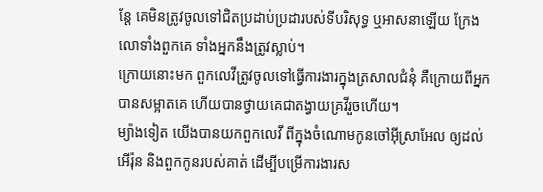ន្តែ គេមិនត្រូវចូលទៅជិតប្រដាប់ប្រដារបស់ទីបរិសុទ្ធ ឬអាសនាឡើយ ក្រែងលោទាំងពួកគេ ទាំងអ្នកនឹងត្រូវស្លាប់។
ក្រោយនោះមក ពួកលេវីត្រូវចូលទៅធ្វើការងារក្នុងត្រសាលជំនុំ គឺក្រោយពីអ្នកបានសម្អាតគេ ហើយបានថ្វាយគេជាតង្វាយគ្រវីរួចហើយ។
ម្យ៉ាងទៀត យើងបានយកពួកលេវី ពីក្នុងចំណោមកូនចៅអ៊ីស្រាអែល ឲ្យដល់អើរ៉ុន និងពួកកូនរបស់គាត់ ដើម្បីបម្រើការងារស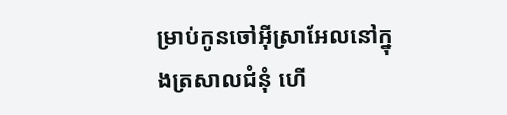ម្រាប់កូនចៅអ៊ីស្រាអែលនៅក្នុងត្រសាលជំនុំ ហើ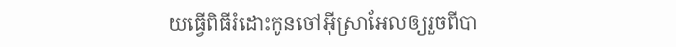យធ្វើពិធីរំដោះកូនចៅអ៊ីស្រាអែលឲ្យរួចពីបា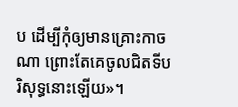ប ដើម្បីកុំឲ្យមានគ្រោះកាចណា ព្រោះតែគេចូលជិតទីបរិសុទ្ធនោះឡើយ»។